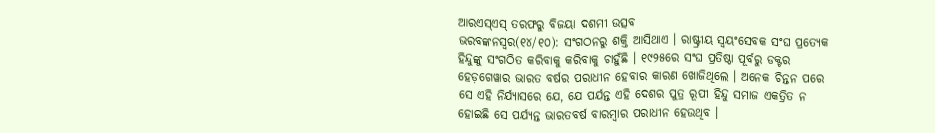ଆରଏସ୍ଏସ୍ ତରଫରୁ ବିଜୟା ଦଶମୀ ଉତ୍ସବ
ଭରବଙ୍କନସ୍ୱର(୧୪/୧୦): ସଂଗଠନରୁ ଶକ୍ତି ଆସିଥାଏ । ରାଷ୍ଟ୍ରୀୟ ସ୍ୱୟଂସେବକ ସଂଘ ପ୍ରତ୍ୟେକ ହିନ୍ଦୁଙ୍କୁ ସଂଗଠିତ କରିବାକୁ କରିବାକୁ ଚାହୁଁଛି । ୧୯୨୫ରେ ସଂଘ ପ୍ରତିଷ୍ଠା ପୂର୍ବରୁ ଡକ୍ଟର ହେଡ଼ଗେୱାର ଭାରତ ବର୍ଷର ପରାଧୀନ ହେବାର କାରଣ ଖୋଜିଥିଲେ । ଅନେକ ଚିନ୍ତନ ପରେ ସେ ଏହି ନିର୍ଯ୍ୟାସରେ ଯେ, ଯେ ପର୍ଯନ୍ତ ଏହି ଦେଶର ପୁତ୍ର ରୂପୀ ହିନ୍ଦୁ ସମାଜ ଏକତ୍ରିତ ନ ହୋଇଛି ସେ ପର୍ଯ୍ୟନ୍ତ ଭାରତବର୍ଷ ବାରମ୍ବାର ପରାଧୀନ ହେଉଥିବ ।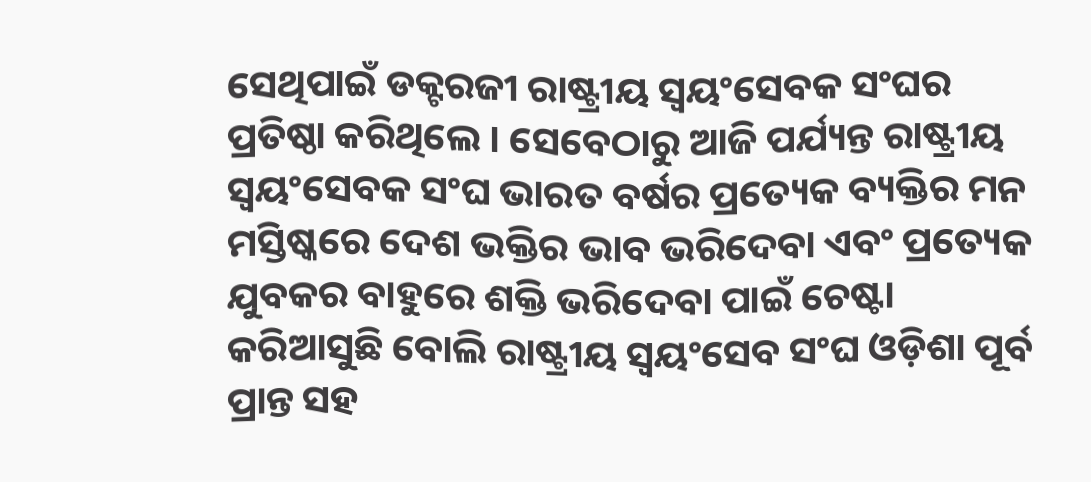ସେଥିପାଇଁ ଡକ୍ଟରଜୀ ରାଷ୍ଟ୍ରୀୟ ସ୍ୱୟଂସେବକ ସଂଘର ପ୍ରତିଷ୍ଠା କରିଥିଲେ । ସେବେଠାରୁ ଆଜି ପର୍ଯ୍ୟନ୍ତ ରାଷ୍ଟ୍ରୀୟ ସ୍ୱୟଂସେବକ ସଂଘ ଭାରତ ବର୍ଷର ପ୍ରତ୍ୟେକ ବ୍ୟକ୍ତିର ମନ ମସ୍ତିଷ୍କରେ ଦେଶ ଭକ୍ତିର ଭାବ ଭରିଦେବା ଏବଂ ପ୍ରତ୍ୟେକ ଯୁବକର ବାହୁରେ ଶକ୍ତି ଭରିଦେବା ପାଇଁ ଚେଷ୍ଟା କରିଆସୁଛି ବୋଲି ରାଷ୍ଟ୍ରୀୟ ସ୍ୱୟଂସେବ ସଂଘ ଓଡ଼ିଶା ପୂର୍ବ ପ୍ରାନ୍ତ ସହ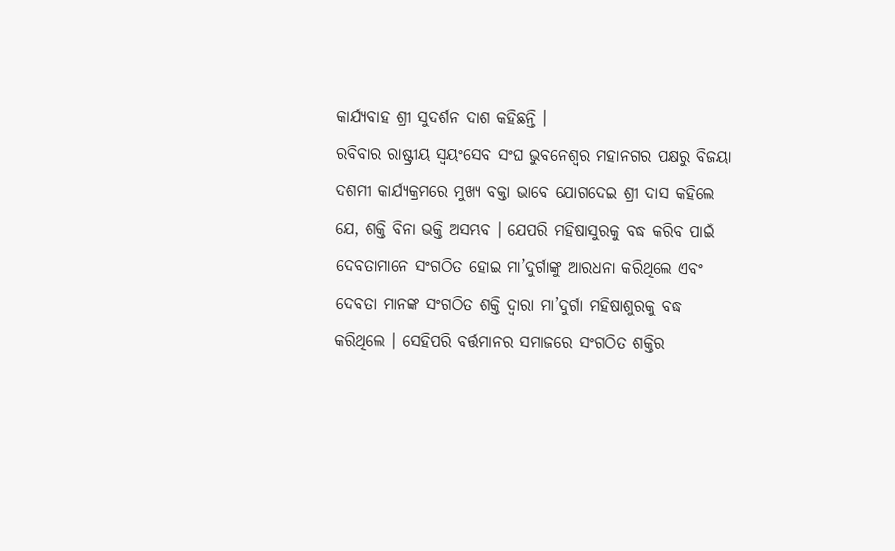କାର୍ଯ୍ୟବାହ ଶ୍ରୀ ସୁଦର୍ଶନ ଦାଶ କହିଛନ୍ତି ।
ରବିବାର ରାଷ୍ଟ୍ରୀୟ ସ୍ୱୟଂସେବ ସଂଘ ଭୁବନେଶ୍ୱର ମହାନଗର ପକ୍ଷରୁ ବିଜୟା ଦଶମୀ କାର୍ଯ୍ୟକ୍ରମରେ ମୁଖ୍ୟ ବକ୍ତା ଭାବେ ଯୋଗଦେଇ ଶ୍ରୀ ଦାସ କହିଲେ ଯେ, ଶକ୍ତି ବିନା ଭକ୍ତି ଅସମ୍ଭବ । ଯେପରି ମହିଷାସୁରକୁ ବଦ୍ଧ କରିବ ପାଇଁ ଦେବତାମାନେ ସଂଗଠିତ ହୋଇ ମା’ଦୁର୍ଗାଙ୍କୁ ଆରଧନା କରିଥିଲେ ଏବଂ ଦେବତା ମାନଙ୍କ ସଂଗଠିତ ଶକ୍ତି ଦ୍ୱାରା ମା’ଦୁର୍ଗା ମହିଷାଶୁରକୁ ବଦ୍ଧ କରିଥିଲେ । ସେହିପରି ବର୍ତ୍ତମାନର ସମାଜରେ ସଂଗଠିତ ଶକ୍ତିର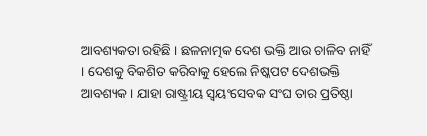ଆବଶ୍ୟକତା ରହିଛି । ଛଳନାତ୍ମକ ଦେଶ ଭକ୍ତି ଆଉ ଚାଳିବ ନାହିଁ । ଦେଶକୁ ବିକଶିତ କରିବାକୁ ହେଲେ ନିଷ୍କପଟ ଦେଶଭକ୍ତି ଆବଶ୍ୟକ । ଯାହା ରାଷ୍ଟ୍ରୀୟ ସ୍ୱୟଂସେବକ ସଂଘ ତାର ପ୍ରତିଷ୍ଠା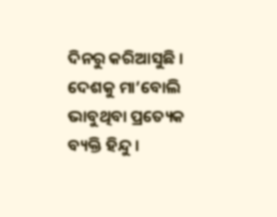ଦିନରୁ କରିଆସୁଛି । ଦେଶକୁ ମା’ବୋଲି ଭାବୁଥିବା ପ୍ରତ୍ୟେକ ବ୍ୟକ୍ତି ହିନ୍ଦୁ ।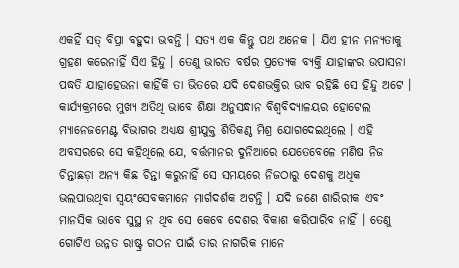ଏକହିଁ ସତ୍ ବିପ୍ରା ବହୁଦା ଭବନ୍ତି । ସତ୍ୟ ଏକ କିନ୍ତୁ ପଥ ଅନେକ । ଯିଏ ହୀନ ମନ୍ୟତାକୁ ଗ୍ରହଣ କରେନାହିଁ ସିଏ ହିନ୍ଦୁ । ତେଣୁ ଭାରତ ବର୍ଷର ପ୍ରତ୍ୟେକ ବ୍ୟକ୍ତି ଯାହାଙ୍କର ଉପାସନା ପଦ୍ଧତି ଯାହାହେଉନା କାହିଁକି ତା ଭିତରେ ଯଦି ଦେଶଭକ୍ତିର ଭାବ ରହିଛି ସେ ହିନ୍ଦୁ ଅଟେ ।
କାର୍ଯ୍ୟକ୍ରମରେ ମୁଖ୍ୟ ଅତିଥି ଭାବେ ଶିକ୍ଷା ଅନୁସନ୍ଧାନ ବିଶ୍ୱବିଦ୍ୟାଳୟର ହୋଟେଲ ମ୍ୟାନେଜମେଣ୍ଟ ବିଭାଗର ଅଧ୍ୟକ୍ଷ ଶ୍ରୀଯୁକ୍ତ ଶିତିକଣ୍ଠ ମିଶ୍ର ଯୋଗଦେଇଥିଲେ । ଏହି ଅବସରରେ ସେ କହିଥିଲେ ଯେ, ବର୍ତ୍ତମାନର ଦୁନିଆରେ ଯେତେବେଳେ ମଣିଷ ନିଜ ଚିନ୍ତାଛଡ଼ା ଅନ୍ୟ କିଛ ଚିନ୍ତା କରୁନାହିଁ ସେ ସମୟରେ ନିଜଠାରୁ ଦେଶକୁ ଅଧିକ ଭଲପାଉଥିବା ସ୍ୱୟଂସେବକମାନେ ମାର୍ଗଦର୍ଶକ ଅଟନ୍ତି । ଯଦି ଜଣେ ଶାରିରୀକ ଏବଂ ମାନସିକ ଭାବେ ସୁସ୍ଥ ନ ଥିବ ସେ କେବେ ଦେଶର ବିକାଶ କରିପାରିବ ନାହିଁ । ତେଣୁ ଗୋଟିଏ ଉନ୍ନତ ରାଷ୍ଟ୍ର ଗଠନ ପାଇଁ ତାର ନାଗରିକ ମାନେ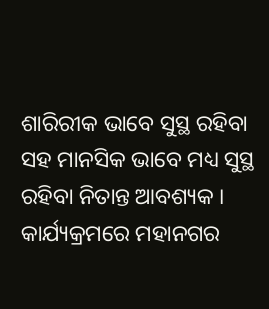ଶାରିରୀକ ଭାବେ ସୁସ୍ଥ ରହିବା ସହ ମାନସିକ ଭାବେ ମଧ୍ୟ ସୁସ୍ଥ ରହିବା ନିତାନ୍ତ ଆବଶ୍ୟକ । କାର୍ଯ୍ୟକ୍ରମରେ ମହାନଗର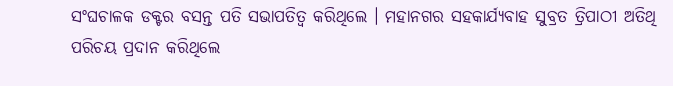ସଂଘଚାଳକ ଡକ୍ଟର ବସନ୍ତ ପତି ସଭାପତିତ୍ୱ କରିଥିଲେ । ମହାନଗର ସହକାର୍ଯ୍ୟବାହ ସୁବ୍ରତ ତ୍ରିପାଠୀ ଅତିଥି ପରିଚୟ ପ୍ରଦାନ କରିଥିଲେ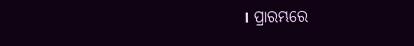। ପ୍ରାରମ୍ଭରେ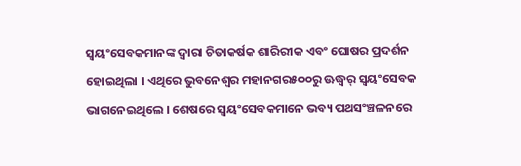ସ୍ୱୟଂସେବକମାନଙ୍କ ଦ୍ୱାରା ଚିତାକର୍ଷକ ଶାରିରୀକ ଏବଂ ଘୋଷର ପ୍ରଦର୍ଶନ ହୋଇଥିଲା । ଏଥିରେ ଭୁବନେଶ୍ୱର ମହାନଗର୫୦୦ରୁ ଊଦ୍ଧ୍ୱର୍ ସ୍ୱୟଂସେବକ ଭାଗନେଇଥିଲେ । ଶେଷରେ ସ୍ୱୟଂସେବକମାନେ ଭବ୍ୟ ପଥସଂଞ୍ଚଳନରେ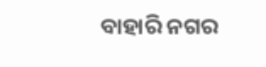ବାହାରି ନଗର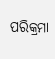ପରିକ୍ରମା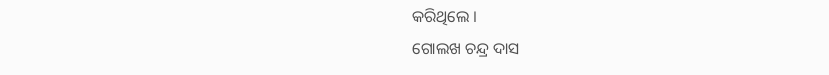କରିଥିଲେ ।
ଗୋଲଖ ଚନ୍ଦ୍ର ଦାସ